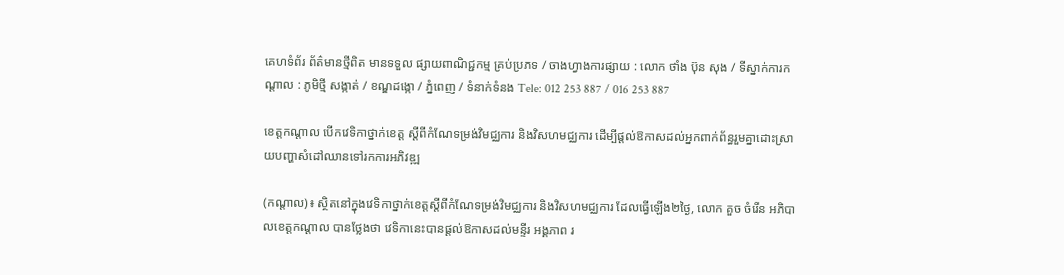គេហទំព័រ ព័ត៌មានថ្មីពិត មានទទួល ផ្សាយពាណិជ្ជកម្ម គ្រប់ប្រភទ / ចាងហ្វាងការផ្សាយ : លោក ថាំង ប៊ុន សុង / ទីស្នាក់ការកណ្តាល : ភូមិថ្មី សង្កាត់ / ខណ្ឌដង្កោ / ភ្នំពេញ / ទំនាក់ទំនង Tele: 012 253 887 / 016 253 887

ខេត្តកណ្ដាល បើកវេទិកាថ្នាក់ខេត្ត ស្តីពីកំណែទម្រង់វិមជ្ឈការ និងវិសហមជ្ឈការ ដើម្បីផ្ដល់ឱកាសដល់អ្នកពាក់ព័ន្ធរួមគ្នាដោះស្រាយបញ្ហាសំដៅឈានទៅរកការអភិវឌ្ឍ

(កណ្ដាល)៖ ស្ថិតនៅក្នុងវេទិកាថ្នាក់ខេត្តស្តីពីកំណែទម្រង់វិមជ្ឈការ និងវិសហមជ្ឈការ ដែលធ្វើឡើង២ថ្ងៃ, លោក គួច ចំរើន អភិបាលខេត្តកណ្ដាល បានថ្លែងថា វេទិកានេះបានផ្ដល់ឱកាសដល់មន្ទីរ អង្គភាព រ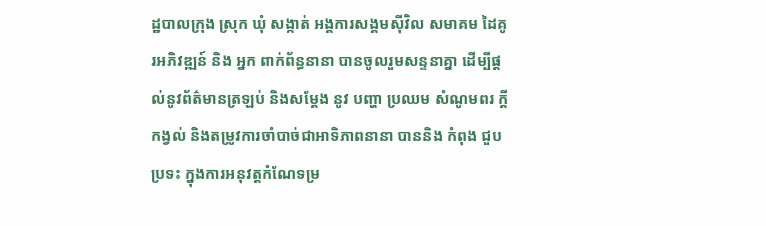ដ្ឋបាលក្រុង ស្រុក ឃុំ សង្កាត់ អង្គការសង្គមស៊ីវិល សមាគម ដៃគូរអភិវឌ្ឍន៍ និង អ្នក ពាក់ព័ន្ធនានា បានចូលរួមសន្ទនាគ្នា ដើម្បីផ្ដល់នូវព័ត៌មានត្រឡប់ និងសម្ដែង នូវ បញ្ហា ប្រឈម សំណូមពរ ក្ដីកង្វល់ និងតម្រូវការចាំបាច់ជាអាទិភាពនានា បាននិង កំពុង ជួប ប្រទះ ក្នុងការអនុវត្តកំណែទម្រ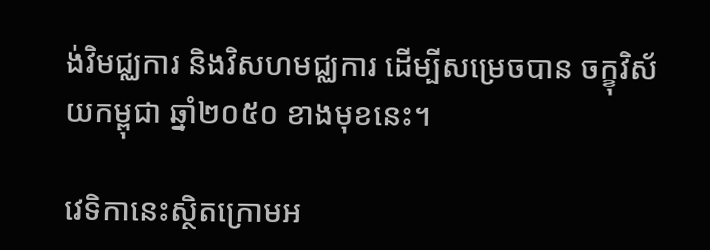ង់វិមជ្ឈការ និងវិសហមជ្ឈការ ដើម្បីសម្រេចបាន ចក្ខុវិស័យកម្ពុជា ឆ្នាំ២០៥០ ខាងមុខនេះ។

វេទិកានេះស្ថិតក្រោមអ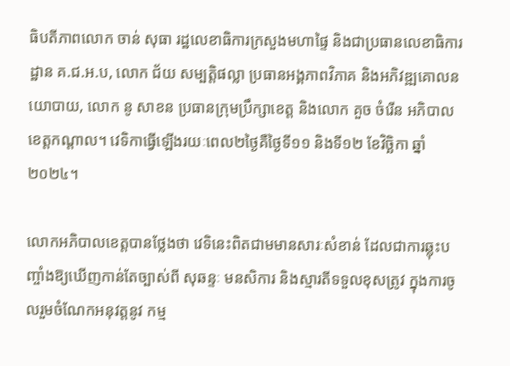ធិបតីភាពលោក ចាន់ សុធា រដ្ឋលេខាធិការក្រសួងមហាផ្ទៃ និងជាប្រធានលេខាធិការដ្ឋាន គ.ជ.អ.ប, លោក ជ័យ សម្បត្តិផល្លា ប្រធានអង្គភាពវិភាគ និងអភិវឌ្ឍគោលនយោបាយ, លោក នូ សាខន ប្រធានក្រុមប្រឹក្សាខេត្ត និងលោក គួច ចំរើន អភិបាលខេត្តកណ្ដាល។ វេទិកាធ្វើឡើងរយៈពេល២ថ្ងៃគឺថ្ងៃទី១១ និងទី១២ ខែវិច្ឆិកា ឆ្នាំ២០២៤។

លោកអភិបាលខេត្តបានថ្លែងថា វេទិនេះពិតជាមមានសារៈសំខាន់ ដែលជាការឆ្លុះបញ្ចាំងឱ្យឃើញកាន់តែច្បាស់ពី សុឆន្ទៈ មនសិការ និងស្មារតីទទួលខុសត្រូវ ក្នុងការចូលរួមចំណែកអនុវត្តនូវ កម្ម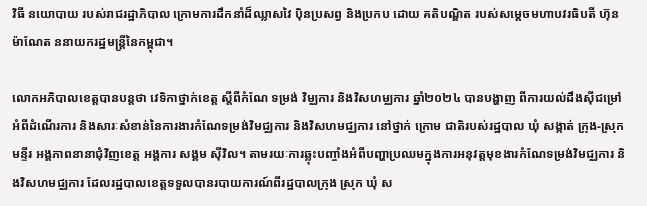វិធី នយោបាយ របស់រាជរដ្ឋាភិបាល ក្រោមការដឹកនាំដ៏ឈ្លាសវៃ ប៉ិនប្រសព្វ និងប្រកប ដោយ គតិបណ្ឌិត របស់សម្ដេចមហាបវរធិបតី ហ៊ុន ម៉ាណែត ននាយករដ្ឋមន្ត្រីនៃកម្ពុជា។

លោកអភិបាលខេត្តបានបន្តថា វេទិកាថ្នាក់ខេត្ត ស្តីពីកំណែ ទម្រង់ វិម្ឈការ និងវិសហម្ឈការ ឆ្នាំ២០២៤ បានបង្ហាញ ពីការយល់ដឹងស៊ីជម្រៅ អំពីដំណើរការ និងសារៈសំខាន់នៃការងារកំណែទម្រង់វិមជ្ឈការ និងវិសហមជ្ឈការ នៅថ្នាក់ ក្រោម ជាតិរបស់រដ្ឋបាល ឃុំ សង្កាត់ ក្រុង-ស្រុក មន្ទីរ អង្គភាពនានាជុំវិញខេត្ត អង្គការ សង្គម ស៊ីវិល។ តាមរយៈការឆ្លុះបញ្ចាំងអំពីបញ្ហាប្រឈមក្នុងការអនុវត្តមុខងារកំណែទម្រង់វិមជ្ឈការ និងវិសហមជ្ឈការ ដែលរដ្ឋបាលខេត្តទទួលបានរបាយការណ៍ពីរដ្ឋបាលក្រុង ស្រុក ឃុំ ស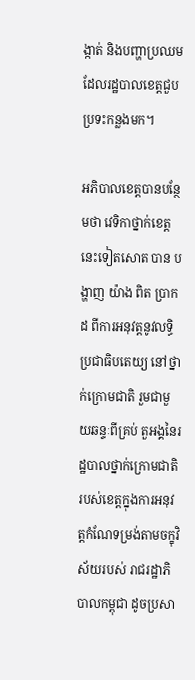ង្កាត់ និងបញ្ហាប្រឈមដែលរដ្ឋបាលខេត្តជួបប្រទះកន្លងមក។

អភិបាលខេត្តបានបន្ថែមថា វេទិកាថ្នាក់ខេត្តនេះទៀតសោត បាន បង្ហាញ យ៉ាង ពិត ប្រាកដ ពីការអនុវត្តនូវលទ្ធិប្រជាធិបតេយ្យ នៅថ្នាក់ក្រោមជាតិ រួមជាមួយឆន្ទៈពីគ្រប់ តួអង្គនៃរដ្ឋបាលថ្នាក់ក្រោមជាតិរបស់ខេត្តក្នុងការអនុវត្តកំណែទម្រង់តាមចក្ខុវិស័យរបស់ រាជរដ្ឋាភិបាលកម្ពុជា ដូចប្រសា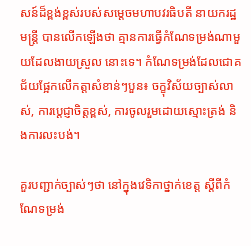សន៍ដ៏ខ្ពង់ខ្ពស់របស់សម្តេចមហាបវរធិបតី នាយករដ្ឋមន្រ្តី បានលើកឡើងថា គ្មានការធ្វើកំណែទម្រង់ណាមួយដែលងាយស្រួល នោះទេ។ កំណែទម្រង់ដែលជោគជ័យផ្អែកលើកត្តាសំខាន់ៗបួន៖ ចក្ខុវិស័យច្បាស់លាស់, ការប្តេជ្ញាចិត្តខ្ពស់, ការចូលរួមដោយស្មោះត្រង់ និងការលះបង់។

គួរបញ្ជាក់ច្បាស់ៗថា នៅក្នុងវេទិកាថ្នាក់ខេត្ត ស្តីពីកំណែទម្រង់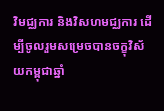វិមជ្ឈការ និងវិសហមជ្ឈការ ដើម្បីចូលរួមសម្រេចបានចក្ខុវិស័យកម្ពុជាឆ្នាំ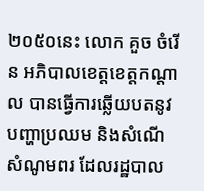២០៥០នេះ លោក គួច ចំរើន អភិបាលខេត្តខេត្តកណ្តាល បានធ្វើការឆ្លើយបតនូវបញ្ហាប្រឈម និងសំណើសំណូមពរ ដែលរដ្ឋបាល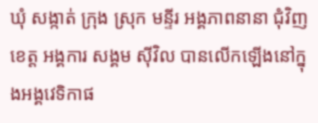ឃុំ សង្កាត់ ក្រុង ស្រុក មន្ទីរ អង្គភាពនានា ជុំវិញខេត្ត អង្គការ សង្គម ស៊ីវិល បានលើកឡើងនៅក្នុងអង្គវេទិកាផ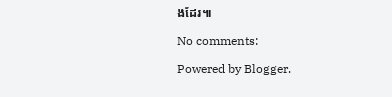ងដែរ៕

No comments:

Powered by Blogger.